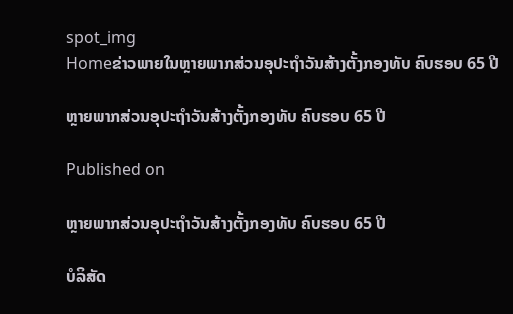spot_img
Homeຂ່າວພາຍໃນຫຼາຍພາກສ່ວນອຸປະຖຳວັນສ້າງຕັ້ງກອງທັບ ຄົບຮອບ 65 ປີ

ຫຼາຍພາກສ່ວນອຸປະຖຳວັນສ້າງຕັ້ງກອງທັບ ຄົບຮອບ 65 ປີ

Published on

ຫຼາຍພາກສ່ວນອຸປະຖຳວັນສ້າງຕັ້ງກອງທັບ ຄົບຮອບ 65 ປີ

ບໍລິສັດ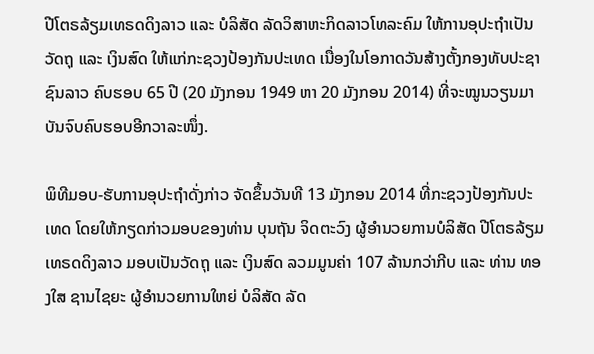ປີໂຕຣລ້ຽມເທຣດດິງລາວ ແລະ ບໍລິສັດ ລັດວິສາຫະກິດລາວໂທລະຄົມ ໃຫ້ການອຸປະຖຳເປັນວັດຖຸ ແລະ ເງິນສົດ ໃຫ້ແກ່ກະຊວງປ້ອງກັນປະເທດ ເນື່ອງໃນໂອກາດວັນສ້າງຕັ້ງກອງທັບປະຊາຊົນລາວ ຄົບຮອບ 65 ປີ (20 ມັງກອນ 1949 ຫາ 20 ມັງກອນ 2014) ທີ່ຈະໝູນວຽນມາບັນຈົບຄົບຮອບອີກວາລະໜຶ່ງ.

ພິທີມອບ-ຮັບການອຸປະຖຳດັ່ງກ່າວ ຈັດຂຶ້ນວັນທີ 13 ມັງກອນ 2014 ທີ່ກະຊວງປ້ອງກັນປະເທດ ໂດຍໃຫ້ກຽດກ່າວມອບຂອງທ່ານ ບຸນຖັນ ຈິດຕະວົງ ຜູ້ອຳນວຍການບໍລິສັດ ປີໂຕຣລ້ຽມເທຣດດິງລາວ ມອບເປັນວັດຖຸ ແລະ ເງິນສົດ ລວມມູນຄ່າ 107 ລ້ານກວ່າກີບ ແລະ ທ່ານ ທອງໃສ ຊານໄຊຍະ ຜູ້ອຳນວຍການໃຫຍ່ ບໍລິສັດ ລັດ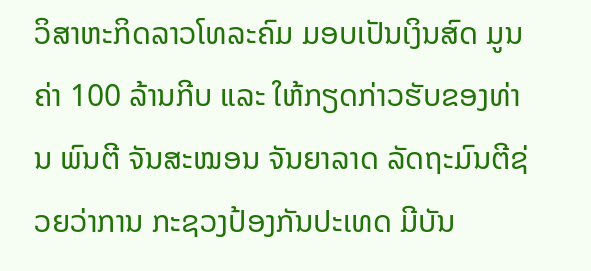ວິສາຫະກິດລາວໂທລະຄົມ ມອບເປັນເງິນສົດ ມູນຄ່າ 100 ລ້ານກີບ ແລະ ໃຫ້ກຽດກ່າວຮັບຂອງທ່ານ ພົນຕີ ຈັນສະໝອນ ຈັນຍາລາດ ລັດຖະມົນຕີຊ່ວຍວ່າການ ກະຊວງປ້ອງກັນປະເທດ ມີບັນ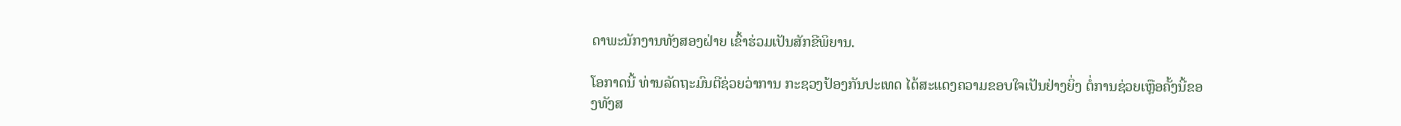ດາພະນັກງານທັງສອງຝ່າຍ ເຂົ້າຮ່ວມເປັນສັກຂີພິຍານ.

ໂອກາດນີ້ ທ່ານລັດຖະມົນຕີຊ່ວຍວ່າການ ກະຊວງປ້ອງກັນປະເທດ ໄດ້ສະແດງຄວາມຂອບໃຈເປັນຢ່າງຍິ່ງ ຕໍ່ການຊ່ວຍເຫຼືອຄັ້ງນີ້ຂອງທັງສ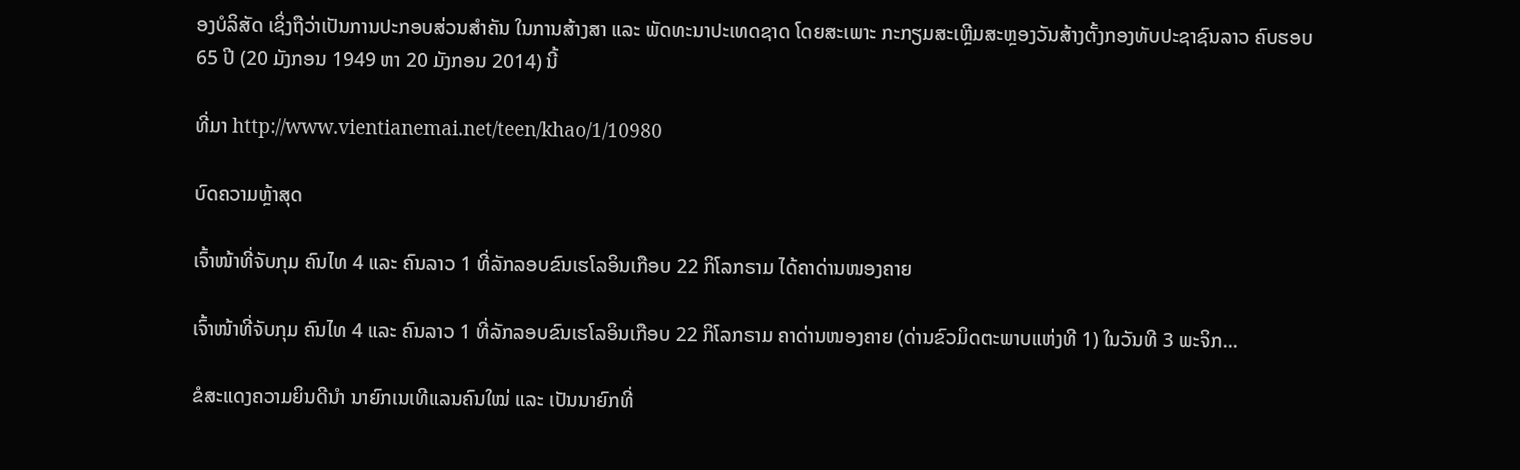ອງບໍລິສັດ ເຊິ່ງຖືວ່າເປັນການປະກອບສ່ວນສຳຄັນ ໃນການສ້າງສາ ແລະ ພັດທະນາປະເທດຊາດ ໂດຍສະເພາະ ກະກຽມສະເຫຼີມສະຫຼອງວັນສ້າງຕັ້ງກອງທັບປະຊາຊົນລາວ ຄົບຮອບ 65 ປີ (20 ມັງກອນ 1949 ຫາ 20 ມັງກອນ 2014) ນີ້

ທີ່ມາ http://www.vientianemai.net/teen/khao/1/10980

ບົດຄວາມຫຼ້າສຸດ

ເຈົ້າໜ້າທີ່ຈັບກຸມ ຄົນໄທ 4 ແລະ ຄົນລາວ 1 ທີ່ລັກລອບຂົນເຮໂລອິນເກືອບ 22 ກິໂລກຣາມ ໄດ້ຄາດ່ານໜອງຄາຍ

ເຈົ້າໜ້າທີ່ຈັບກຸມ ຄົນໄທ 4 ແລະ ຄົນລາວ 1 ທີ່ລັກລອບຂົນເຮໂລອິນເກືອບ 22 ກິໂລກຣາມ ຄາດ່ານໜອງຄາຍ (ດ່ານຂົວມິດຕະພາບແຫ່ງທີ 1) ໃນວັນທີ 3 ພະຈິກ...

ຂໍສະແດງຄວາມຍິນດີນຳ ນາຍົກເນເທີແລນຄົນໃໝ່ ແລະ ເປັນນາຍົກທີ່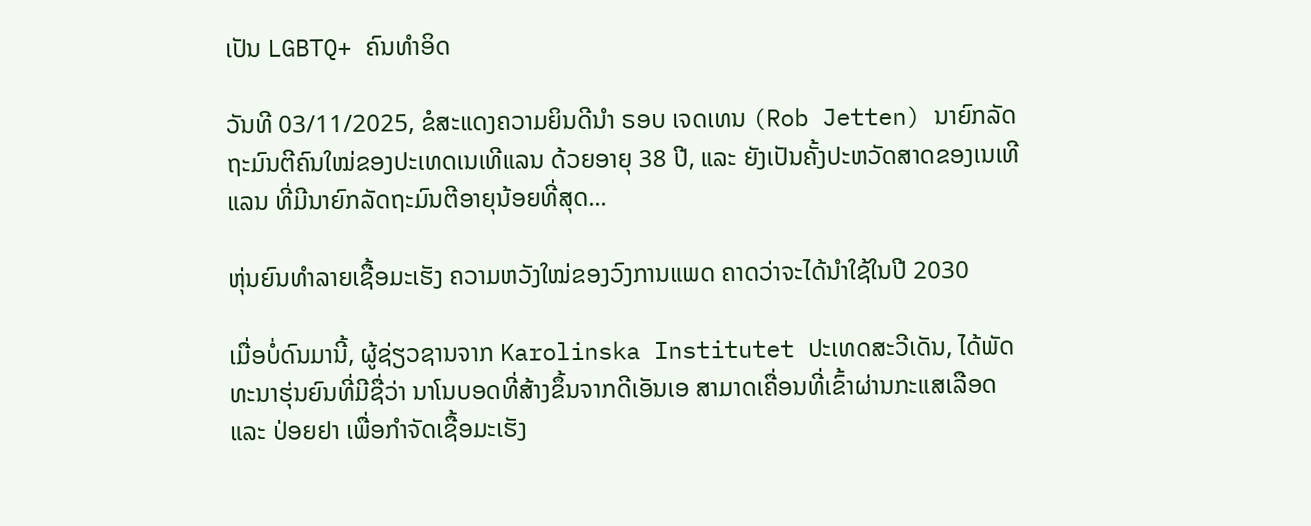ເປັນ LGBTQ+ ຄົນທຳອິດ

ວັນທີ 03/11/2025, ຂໍສະແດງຄວາມຍິນດີນຳ ຣອບ ເຈດເທນ (Rob Jetten) ນາຍົກລັດຖະມົນຕີຄົນໃໝ່ຂອງປະເທດເນເທີແລນ ດ້ວຍອາຍຸ 38 ປີ, ແລະ ຍັງເປັນຄັ້ງປະຫວັດສາດຂອງເນເທີແລນ ທີ່ມີນາຍົກລັດຖະມົນຕີອາຍຸນ້ອຍທີ່ສຸດ...

ຫຸ່ນຍົນທຳລາຍເຊື້ອມະເຮັງ ຄວາມຫວັງໃໝ່ຂອງວົງການແພດ ຄາດວ່າຈະໄດ້ນໍາໃຊ້ໃນປີ 2030

ເມື່ອບໍ່ດົນມານີ້, ຜູ້ຊ່ຽວຊານຈາກ Karolinska Institutet ປະເທດສະວີເດັນ, ໄດ້ພັດທະນາຮຸ່ນຍົນທີ່ມີຊື່ວ່າ ນາໂນບອດທີ່ສ້າງຂຶ້ນຈາກດີເອັນເອ ສາມາດເຄື່ອນທີ່ເຂົ້າຜ່ານກະແສເລືອດ ແລະ ປ່ອຍຢາ ເພື່ອກຳຈັດເຊື້ອມະເຮັງ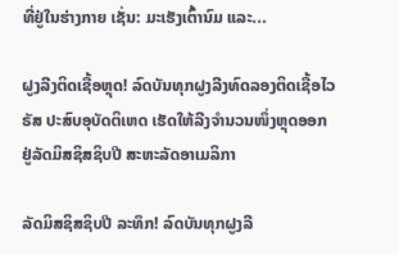ທີ່ຢູ່ໃນຮ່າງກາຍ ເຊັ່ນ: ມະເຮັງເຕົ້ານົມ ແລະ...

ຝູງລີງຕິດເຊື້ອຫຼຸດ! ລົດບັນທຸກຝູງລີງທົດລອງຕິດເຊື້ອໄວຣັສ ປະສົບອຸບັດຕິເຫດ ເຮັດໃຫ້ລີງຈຳນວນໜຶ່ງຫຼຸດອອກ ຢູ່ລັດມິສຊິສຊິບປີ ສະຫະລັດອາເມລິກາ

ລັດມິສຊິສຊິບປີ ລະທຶກ! ລົດບັນທຸກຝູງລີ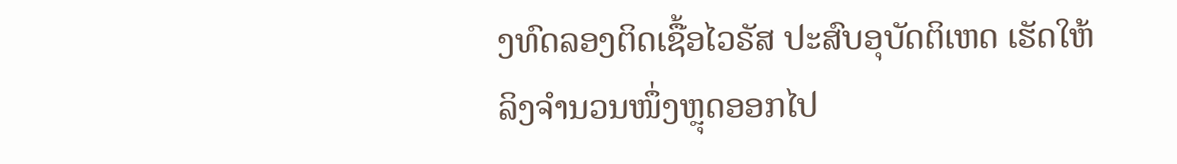ງທົດລອງຕິດເຊື້ອໄວຣັສ ປະສົບອຸບັດຕິເຫດ ເຮັດໃຫ້ລິງຈຳນວນໜຶ່ງຫຼຸດອອກໄປ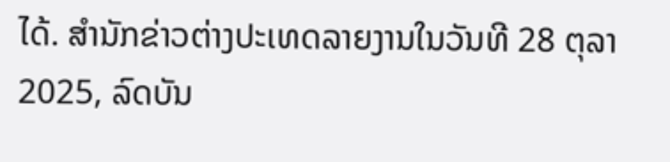ໄດ້. ສຳນັກຂ່າວຕ່າງປະເທດລາຍງານໃນວັນທີ 28 ຕຸລາ 2025, ລົດບັນ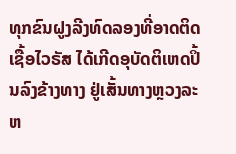ທຸກຂົນຝູງລີງທົດລອງທີ່ອາດຕິດເຊື້ອໄວຣັສ ໄດ້ເກີດອຸບັດຕິເຫດປິ້ນລົງຂ້າງທາງ ຢູ່ເສັ້ນທາງຫຼວງລະຫ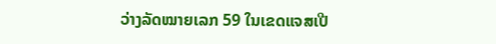ວ່າງລັດໝາຍເລກ 59 ໃນເຂດແຈສເປີ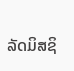ລັດມິສຊິ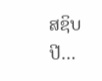ສຊິບປີ...